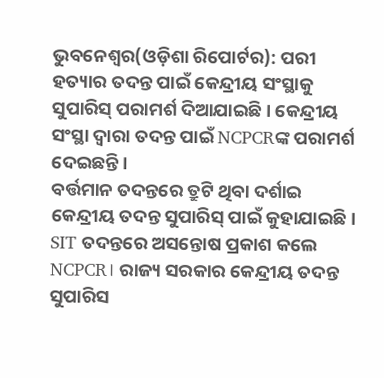ଭୁବନେଶ୍ୱର(ଓଡ଼ିଶା ରିପୋର୍ଟର): ପରୀ ହତ୍ୟାର ତଦନ୍ତ ପାଇଁ କେନ୍ଦ୍ରୀୟ ସଂସ୍ଥାକୁ ସୁପାରିସ୍ ପରାମର୍ଶ ଦିଆଯାଇଛି। କେନ୍ଦ୍ରୀୟ ସଂସ୍ଥା ଦ୍ୱାରା ତଦନ୍ତ ପାଇଁ NCPCRଙ୍କ ପରାମର୍ଶ ଦେଇଛନ୍ତି।
ବର୍ତ୍ତମାନ ତଦନ୍ତରେ ତ୍ରୁଟି ଥିବା ଦର୍ଶାଇ କେନ୍ଦ୍ରୀୟ ତଦନ୍ତ ସୁପାରିସ୍ ପାଇଁ କୁହାଯାଇଛି। SIT ତଦନ୍ତରେ ଅସନ୍ତୋଷ ପ୍ରକାଶ କଲେ NCPCR। ରାଜ୍ୟ ସରକାର କେନ୍ଦ୍ରୀୟ ତଦନ୍ତ ସୁପାରିସ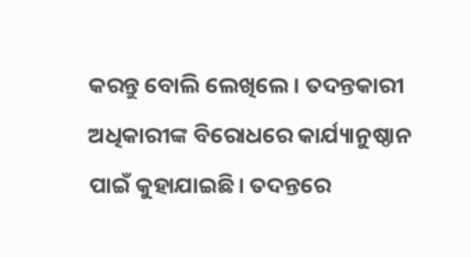କରନ୍ତୁ ବୋଲି ଲେଖିଲେ। ତଦନ୍ତକାରୀ ଅଧିକାରୀଙ୍କ ବିରୋଧରେ କାର୍ଯ୍ୟାନୁଷ୍ଠାନ ପାଇଁ କୁହାଯାଇଛି। ତଦନ୍ତରେ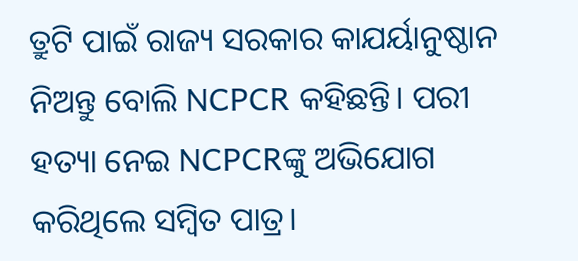ତ୍ରୁଟି ପାଇଁ ରାଜ୍ୟ ସରକାର କାଯର୍ୟାନୁଷ୍ଠାନ ନିଅନ୍ତୁ ବୋଲି NCPCR କହିଛନ୍ତି। ପରୀ ହତ୍ୟା ନେଇ NCPCRଙ୍କୁ ଅଭିଯୋଗ କରିଥିଲେ ସମ୍ବିତ ପାତ୍ର।